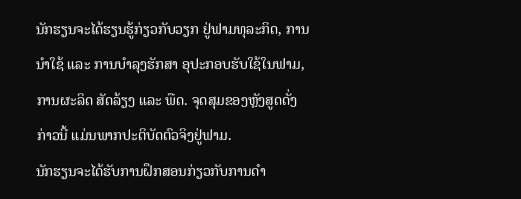ນັກຮຽນຈະໄດ້ຮຽນຮູ້ກ່ຽວກັບວຽກ ຢູ່ຟາມທຸລະກິດ, ການນໍາໃຊ້ ແລະ ການບໍາລຸງຮັກສາ ອຸປະກອບຮັບໃຊ້ໃນຟາມ, ການຜະລິດ ສັດລ້ຽງ ແລະ ພືດ. ຈຸດສຸມຂອງຫຼັງສູດດັ່ງກ່າວນີ້ ແມ່ນພາກປະຕິບັດຕົວຈິງຢູ່ຟາມ.
ນັກຮຽນຈະໄດ້ຮັບການຝຶກສອນກ່ຽວກັບການດໍາ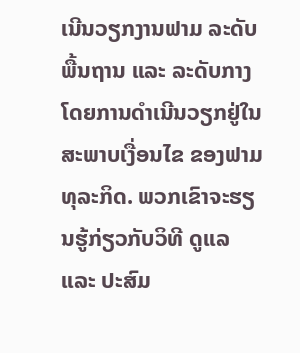ເນີນວຽກງານຟາມ ລະດັບພື້ນຖານ ແລະ ລະດັບກາງ ໂດຍການດໍາເນີນວຽກຢູ່ໃນສະພາບເງື່ອນໄຂ ຂອງຟາມທຸລະກິດ. ພວກເຂົາຈະຮຽນຮູ້ກ່ຽວກັບວິທີ ດູແລ ແລະ ປະສົມ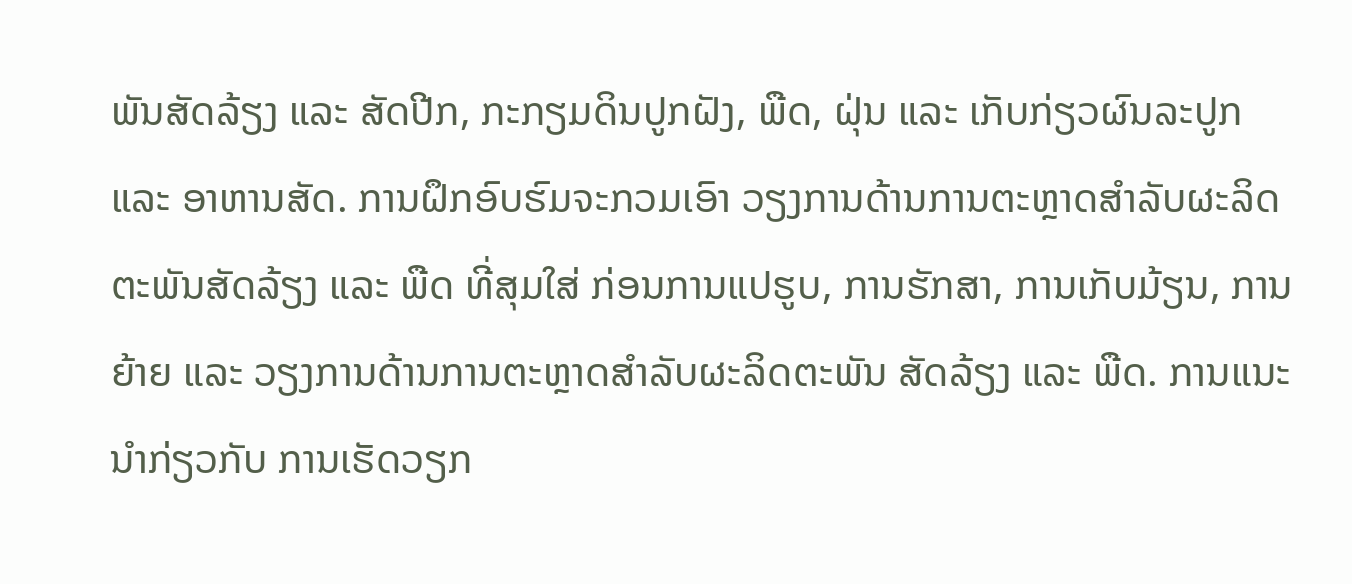ພັນສັດລ້ຽງ ແລະ ສັດປີກ, ກະກຽມດິນປູກຝັງ, ພືດ, ຝຸ່ນ ແລະ ເກັບກ່ຽວຜົນລະປູກ ແລະ ອາຫານສັດ. ການຝຶກອົບຮົມຈະກວມເອົາ ວຽງການດ້ານການຕະຫຼາດສໍາລັບຜະລິດຕະພັນສັດລ້ຽງ ແລະ ພືດ ທີ່ສຸມໃສ່ ກ່ອນການແປຮູບ, ການຮັກສາ, ການເກັບມ້ຽນ, ການຍ້າຍ ແລະ ວຽງການດ້ານການຕະຫຼາດສໍາລັບຜະລິດຕະພັນ ສັດລ້ຽງ ແລະ ພືດ. ການແນະນໍາກ່ຽວກັບ ການເຮັດວຽກ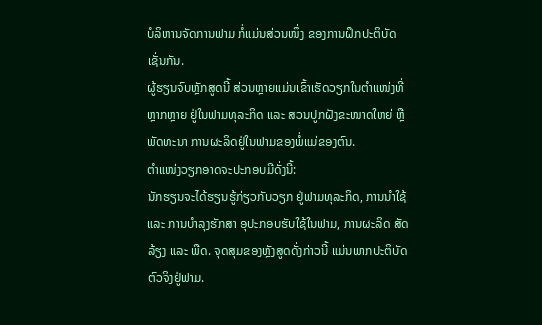ບໍລິຫານຈັດການຟາມ ກໍ່ແມ່ນສ່ວນໜຶ່ງ ຂອງການຝຶກປະຕິບັດເຊັ່ນກັນ.
ຜູ້ຮຽນຈົບຫຼັກສູດນີ້ ສ່ວນຫຼາຍແມ່ນເຂົ້າເຮັດວຽກໃນຕໍາແໜ່ງທີ່ຫຼາກຫຼາຍ ຢູ່ໃນຟາມທຸລະກິດ ແລະ ສວນປູກຝັງຂະໜາດໃຫຍ່ ຫຼື ພັດທະນາ ການຜະລິດຢູ່ໃນຟາມຂອງພໍ່ແມ່ຂອງຕົນ.
ຕໍາແໜ່ງວຽກອາດຈະປະກອບມີດັ່ງນີ້:
ນັກຮຽນຈະໄດ້ຮຽນຮູ້ກ່ຽວກັບວຽກ ຢູ່ຟາມທຸລະກິດ, ການນໍາໃຊ້ ແລະ ການບໍາລຸງຮັກສາ ອຸປະກອບຮັບໃຊ້ໃນຟາມ, ການຜະລິດ ສັດລ້ຽງ ແລະ ພືດ. ຈຸດສຸມຂອງຫຼັງສູດດັ່ງກ່າວນີ້ ແມ່ນພາກປະຕິບັດຕົວຈິງຢູ່ຟາມ.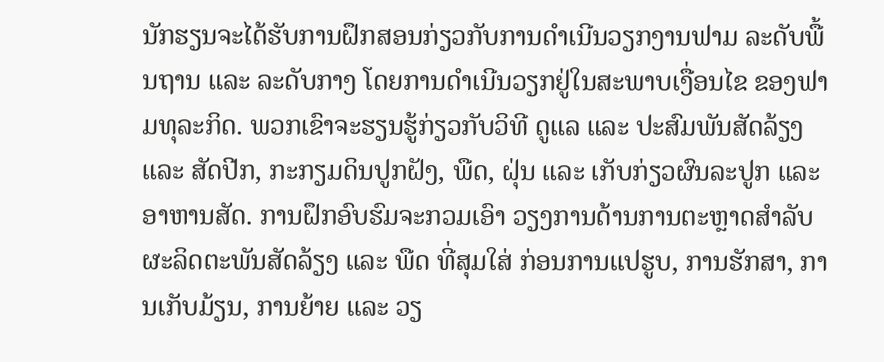ນັກຮຽນຈະໄດ້ຮັບການຝຶກສອນກ່ຽວກັບການດໍາເນີນວຽກງານຟາມ ລະດັບພື້ນຖານ ແລະ ລະດັບກາງ ໂດຍການດໍາເນີນວຽກຢູ່ໃນສະພາບເງື່ອນໄຂ ຂອງຟາມທຸລະກິດ. ພວກເຂົາຈະຮຽນຮູ້ກ່ຽວກັບວິທີ ດູແລ ແລະ ປະສົມພັນສັດລ້ຽງ ແລະ ສັດປີກ, ກະກຽມດິນປູກຝັງ, ພືດ, ຝຸ່ນ ແລະ ເກັບກ່ຽວຜົນລະປູກ ແລະ ອາຫານສັດ. ການຝຶກອົບຮົມຈະກວມເອົາ ວຽງການດ້ານການຕະຫຼາດສໍາລັບຜະລິດຕະພັນສັດລ້ຽງ ແລະ ພືດ ທີ່ສຸມໃສ່ ກ່ອນການແປຮູບ, ການຮັກສາ, ການເກັບມ້ຽນ, ການຍ້າຍ ແລະ ວຽ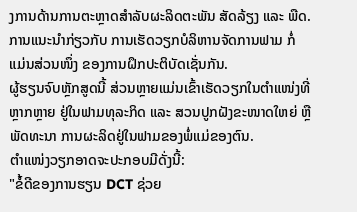ງການດ້ານການຕະຫຼາດສໍາລັບຜະລິດຕະພັນ ສັດລ້ຽງ ແລະ ພືດ. ການແນະນໍາກ່ຽວກັບ ການເຮັດວຽກບໍລິຫານຈັດການຟາມ ກໍ່ແມ່ນສ່ວນໜຶ່ງ ຂອງການຝຶກປະຕິບັດເຊັ່ນກັນ.
ຜູ້ຮຽນຈົບຫຼັກສູດນີ້ ສ່ວນຫຼາຍແມ່ນເຂົ້າເຮັດວຽກໃນຕໍາແໜ່ງທີ່ຫຼາກຫຼາຍ ຢູ່ໃນຟາມທຸລະກິດ ແລະ ສວນປູກຝັງຂະໜາດໃຫຍ່ ຫຼື ພັດທະນາ ການຜະລິດຢູ່ໃນຟາມຂອງພໍ່ແມ່ຂອງຕົນ.
ຕໍາແໜ່ງວຽກອາດຈະປະກອບມີດັ່ງນີ້:
"ຂໍ້ດີຂອງການຮຽນ DCT ຊ່ວຍ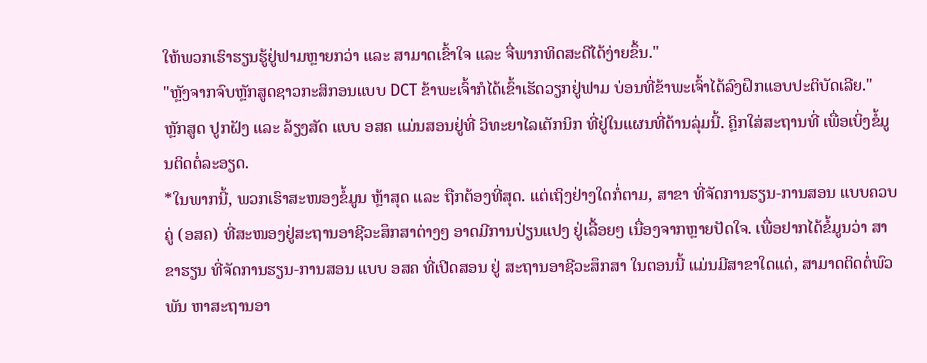ໃຫ້ພວກເຮົາຮຽນຮູ້ຢູ່ຟາມຫຼາຍກວ່າ ແລະ ສາມາດເຂົ້າໃຈ ແລະ ຈື່ພາກທິດສະດີໄດ້ງ່າຍຂຶ້ນ."
"ຫຼັງຈາກຈົບຫຼັກສູດຊາວກະສິກອນແບບ DCT ຂ້າພະເຈົ້າກໍໄດ້ເຂົ້າເຮັດວຽກຢູ່ຟາມ ບ່ອນທີ່ຂ້າພະເຈົ້າໄດ້ລົງຝຶກແອບປະຕິບັດເລີຍ."
ຫຼັກສູດ ປູກຝັງ ແລະ ລ້ຽງສັດ ແບບ ອສຄ ແມ່ນສອນຢູ່ທີ່ ວິທະຍາໄລເຕັກນິກ ທີ່ຢູ່ໃນແຜນທີ່ດ້ານລຸ່ມນີ້. ຄຼິກໃສ່ສະຖານທີ່ ເພື່ອເບິ່ງຂໍ້ມູນຕິດຕໍ່ລະອຽດ.
*ໃນພາກນີ້, ພວກເຮົາສະໜອງຂໍ້ມູນ ຫຼ້າສຸດ ແລະ ຖືກຕ້ອງທີ່ສຸດ. ແຕ່ເຖິງຢ່າງໃດກໍ່ຕາມ, ສາຂາ ທີ່ຈັດການຮຽນ-ການສອນ ແບບຄວບຄູ່ (ອສຄ) ທີ່ສະໜອງຢູ່ສະຖານອາຊີວະສຶກສາຕ່າງໆ ອາດມີການປ່ຽນແປງ ຢູ່ເລື້ອຍໆ ເນື່ອງຈາກຫຼາຍປັດໃຈ. ເພື່ອຢາກໄດ້ຂໍ້ມູນວ່າ ສາຂາຮຽນ ທີ່ຈັດການຮຽນ-ການສອນ ແບບ ອສຄ ທີ່ເປີດສອນ ຢູ່ ສະຖານອາຊີວະສຶກສາ ໃນຕອນນີ້ ແມ່ນມີສາຂາໃດແດ່, ສາມາດຕິດຕໍ່ພົວພັນ ຫາສະຖານອາ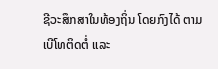ຊີວະສຶກສາໃນທ້ອງຖິ່ນ ໂດຍກົງໄດ້ ຕາມເບີໂທຕິດຕໍ່ ແລະ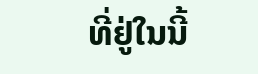ທີ່ຢູ່ໃນນີ້